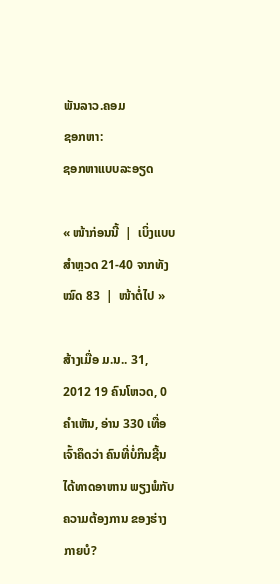ພັນລາວ.ຄອມ
ຊອກຫາ:
ຊອກຫາແບບລະອຽດ

« ໜ້າກ່ອນນີ້  |  ເບິ່ງແບບສຳຫຼວດ 21-40 ຈາກທັງໝົດ 83  |  ໜ້າຕໍ່ໄປ »

ສ້າງເມື່ອ ມ.ນ.. 31, 2012 19 ຄົນໂຫວດ, 0 ຄຳເຫັນ, ອ່ານ 330 ເທື່ອ
ເຈົ້າຄຶດວ່າ ຄົນທີ່ບໍ່ກິນຊີ້ນໄດ້ທາດອາຫານ ພຽງພໍກັບຄວາມຕ້ອງການ ຂອງຮ່າງກາຍບໍ?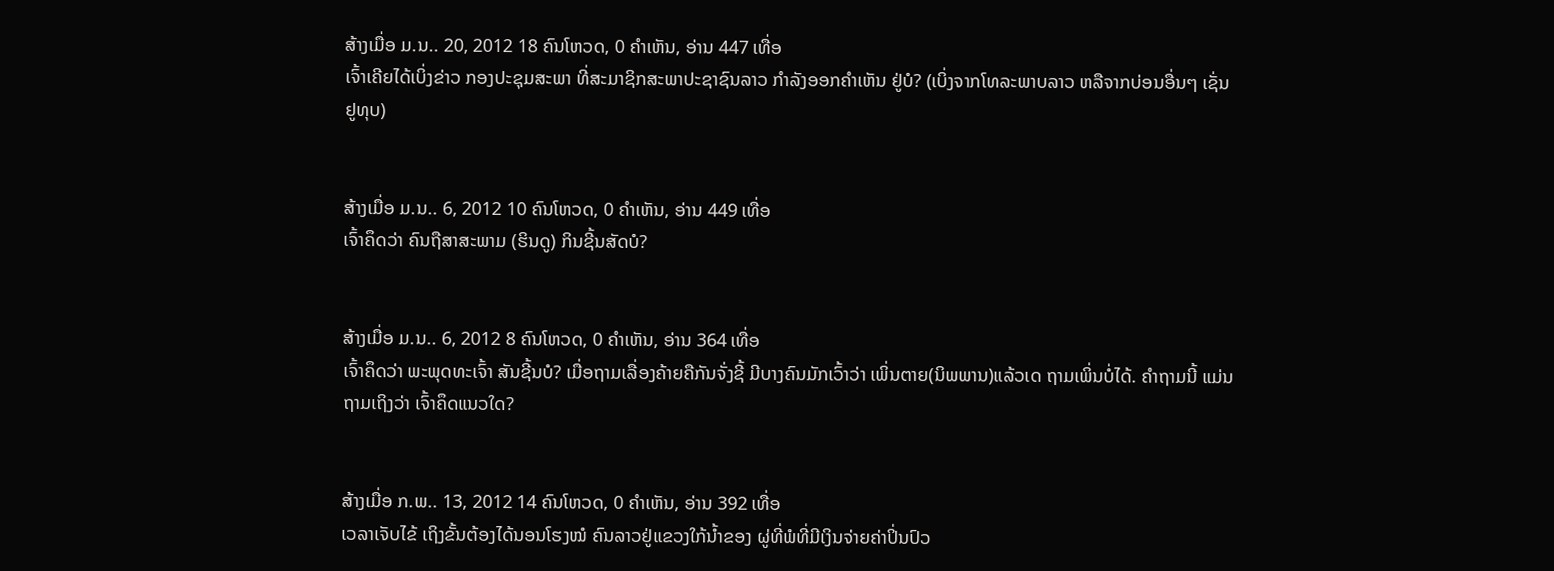ສ້າງເມື່ອ ມ.ນ.. 20, 2012 18 ຄົນໂຫວດ, 0 ຄຳເຫັນ, ອ່ານ 447 ເທື່ອ
ເຈົ້າເຄີຍໄດ້ເບິ່ງຂ່າວ ກອງປະຊຸມສະພາ ທີ່ສະມາຊິກສະພາປະຊາຊົນລາວ ກຳລັງອອກຄຳເຫັນ ຢູ່ບໍ? (ເບິ່ງຈາກໂທລະພາບລາວ ຫລືຈາກບ່ອນອື່ນໆ ເຊັ່ນ ຢູທຸບ)


ສ້າງເມື່ອ ມ.ນ.. 6, 2012 10 ຄົນໂຫວດ, 0 ຄຳເຫັນ, ອ່ານ 449 ເທື່ອ
ເຈົ້າຄຶດວ່າ ຄົນຖືສາສະພາມ (ຮິນດູ) ກິນຊີ້ນສັດບໍ?


ສ້າງເມື່ອ ມ.ນ.. 6, 2012 8 ຄົນໂຫວດ, 0 ຄຳເຫັນ, ອ່ານ 364 ເທື່ອ
ເຈົ້າຄຶດວ່າ ພະພຸດທະເຈົ້າ ສັນຊີ້ນບໍ? ເມື່ອຖາມເລື່ອງຄ້າຍຄືກັນຈັ່ງຊີ້ ມີບາງຄົນມັກເວົ້າວ່າ ເພິ່ນຕາຍ(ນິພພານ)ແລ້ວເດ ຖາມເພິ່ນບໍ່ໄດ້. ຄຳຖາມນີ້ ແມ່ນຖາມເຖິງວ່າ ເຈົ້າຄຶດແນວໃດ?


ສ້າງເມື່ອ ກ.ພ.. 13, 2012 14 ຄົນໂຫວດ, 0 ຄຳເຫັນ, ອ່ານ 392 ເທື່ອ
ເວລາເຈັບໄຂ້ ເຖິງຂັ້ນຕ້ອງໄດ້ນອນໂຮງໝໍ ຄົນລາວຢູ່ແຂວງໃກ້ນ້ຳຂອງ ຜູ່ທີ່ພໍທີ່ມີເງິນຈ່າຍຄ່າປິ່ນປົວ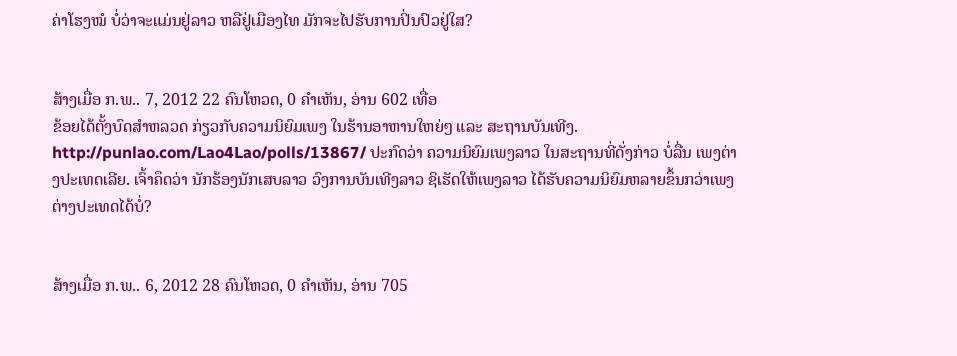ຄ່າໂຮງໝໍ ບໍ່ວ່າຈະແມ່ນຢູ່ລາວ ຫລືຢູ່ເມືອງໄທ ມັກຈະໄປຮັບການປິ່ນປົວຢູ່ໃສ?


ສ້າງເມື່ອ ກ.ພ.. 7, 2012 22 ຄົນໂຫວດ, 0 ຄຳເຫັນ, ອ່ານ 602 ເທື່ອ
ຂ້ອຍໄດ້ຕັ້ງບົດສຳຫລວດ ກ່ຽວກັບຄວາມນິຍົມເພງ ໃນຮ້ານອາຫານໃຫຍ່ໆ ແລະ ສະຖານບັນເທີງ. http://punlao.com/Lao4Lao/polls/13867/ ປະກົດວ່າ ຄວາມນິຍົມເພງລາວ ໃນສະຖານທີ່ດັ່ງກ່າວ ບໍ່ລື່ນ ເພງຕ່າງປະເທດເລີຍ. ເຈົ້າຄຶດວ່າ ນັກຮ້ອງນັກເສບລາວ ວົງການບັນເທີງລາວ ຊິເຮັດໃຫ້ເພງລາວ ໄດ້ຮັບຄວາມນິຍົມຫລາຍຂຶ້ນກວ່າເພງຕ່າງປະເທດໄດ້ບໍ່?


ສ້າງເມື່ອ ກ.ພ.. 6, 2012 28 ຄົນໂຫວດ, 0 ຄຳເຫັນ, ອ່ານ 705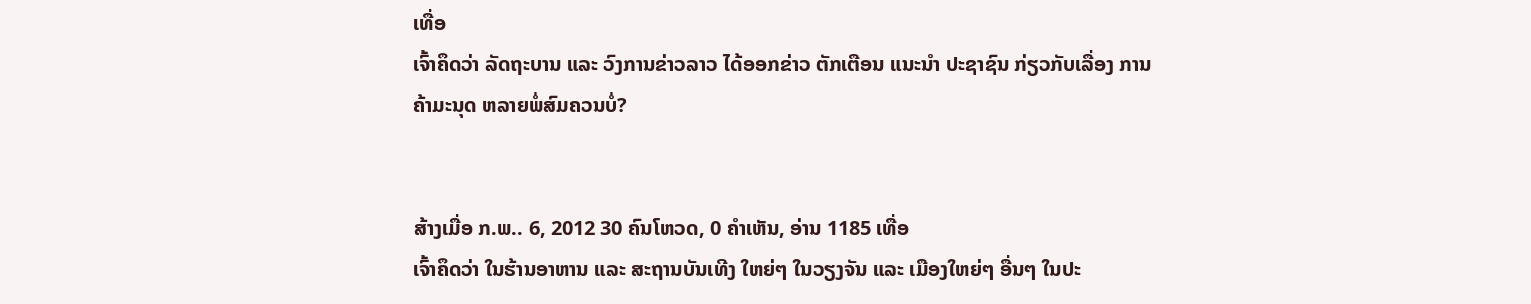ເທື່ອ
ເຈົ້າຄຶດວ່າ ລັດຖະບານ ແລະ ວົງການຂ່າວລາວ ໄດ້ອອກຂ່າວ ຕັກເຕືອນ ແນະນຳ ປະຊາຊົນ ກ່ຽວກັບເລື່ອງ ການຄ້າມະນຸດ ຫລາຍພໍ່ສົມຄວນບໍ່?


ສ້າງເມື່ອ ກ.ພ.. 6, 2012 30 ຄົນໂຫວດ, 0 ຄຳເຫັນ, ອ່ານ 1185 ເທື່ອ
ເຈົ້າຄຶດວ່າ ໃນຮ້ານອາຫານ ແລະ ສະຖານບັນເທີງ ໃຫຍ່ໆ ໃນວຽງຈັນ ແລະ ເມືອງໃຫຍ່ໆ ອື່ນໆ ໃນປະ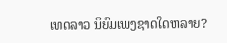ເທດລາວ ນິຍົມເພງຊາດໃດຫລາຍ?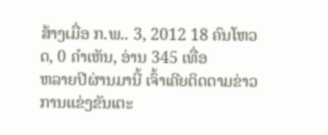ສ້າງເມື່ອ ກ.ພ.. 3, 2012 18 ຄົນໂຫວດ, 0 ຄຳເຫັນ, ອ່ານ 345 ເທື່ອ
ຫລາຍປີຜ່ານມານີ້ ເຈົ້າເຄີຍຕິດຕາມຂ່າວ ການແຂ່ງຂັນເຕະ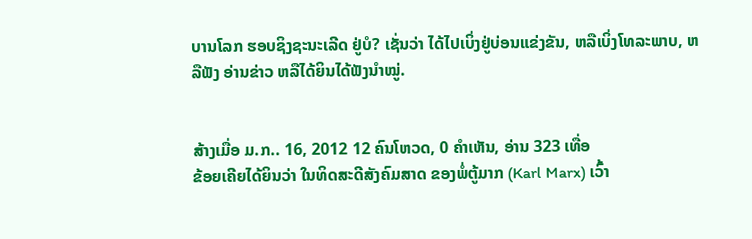ບານໂລກ ຮອບຊິງຊະນະເລີດ ຢູ່ບໍ? ເຊັ່ນວ່າ ໄດ້ໄປເບິ່ງຢູ່ບ່ອນແຂ່ງຂັນ, ຫລືເບິ່ງໂທລະພາບ, ຫລືຟັງ ອ່ານຂ່າວ ຫລືໄດ້ຍິນໄດ້ຟັງນຳໝູ່.


ສ້າງເມື່ອ ມ.ກ.. 16, 2012 12 ຄົນໂຫວດ, 0 ຄຳເຫັນ, ອ່ານ 323 ເທື່ອ
ຂ້ອຍເຄີຍໄດ້ຍິນວ່າ ໃນທິດສະດີສັງຄົມສາດ ຂອງພໍ່ຕູ້ມາກ (Karl Marx) ເວົ້າ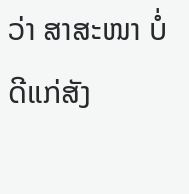ວ່າ ສາສະໜາ ບໍ່ດີແກ່ສັງ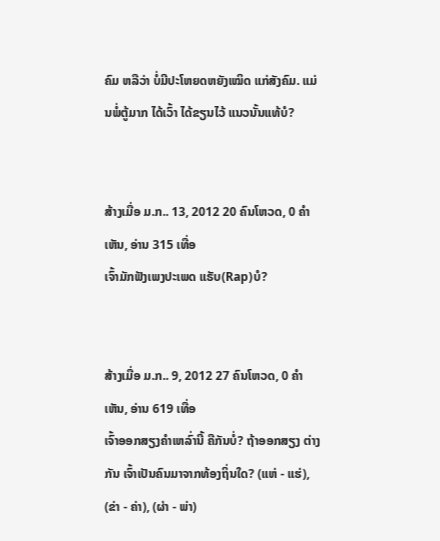ຄົມ ຫລືວ່າ ບໍ່ມີປະໂຫຍດຫຍັງເໝິດ ແກ່ສັງຄົມ. ແມ່ນພໍ່ຕູ້ມາກ ໄດ້ເວົ້າ ໄດ້ຂຽນໄວ້ ແນວນັ້ນແທ້ບໍ?


ສ້າງເມື່ອ ມ.ກ.. 13, 2012 20 ຄົນໂຫວດ, 0 ຄຳເຫັນ, ອ່ານ 315 ເທື່ອ
ເຈົ້າມັກຟັງເພງປະເພດ ແຣັບ(Rap)ບໍ?


ສ້າງເມື່ອ ມ.ກ.. 9, 2012 27 ຄົນໂຫວດ, 0 ຄຳເຫັນ, ອ່ານ 619 ເທື່ອ
ເຈົ້າອອກສຽງຄຳເຫລົ່ານີ້ ຄືກັນບໍ່? ຖ້າອອກສຽງ ຕ່າງກັນ ເຈົ້າເປັນຄົນມາຈາກທ້ອງຖິ່ນໃດ? (ແຫ່ - ແຮ່), (ຂ່າ - ຄ່າ), (ຜ່າ - ພ່າ)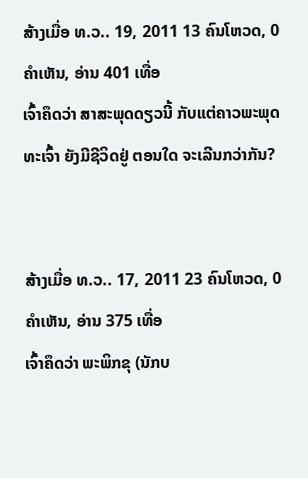ສ້າງເມື່ອ ທ.ວ.. 19, 2011 13 ຄົນໂຫວດ, 0 ຄຳເຫັນ, ອ່ານ 401 ເທື່ອ
ເຈົ້າຄຶດວ່າ ສາສະພຸດດຽວນີ້ ກັບແຕ່ຄາວພະພຸດທະເຈົ້າ ຍັງມີຊີວິດຢູ່ ຕອນໃດ ຈະເລີນກວ່າກັນ?


ສ້າງເມື່ອ ທ.ວ.. 17, 2011 23 ຄົນໂຫວດ, 0 ຄຳເຫັນ, ອ່ານ 375 ເທື່ອ
ເຈົ້າຄຶດວ່າ ພະພິກຂຸ (ນັກບ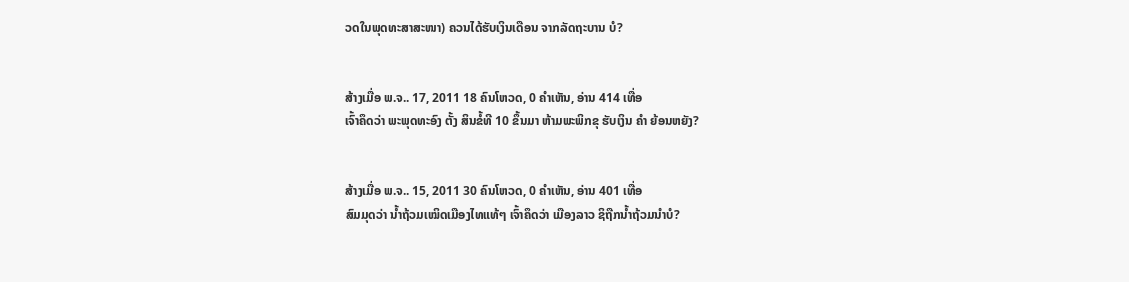ວດໃນພຸດທະສາສະໜາ) ຄວນໄດ້ຮັບເງິນເດືອນ ຈາກລັດຖະບານ ບໍ?


ສ້າງເມື່ອ ພ.ຈ.. 17, 2011 18 ຄົນໂຫວດ, 0 ຄຳເຫັນ, ອ່ານ 414 ເທື່ອ
ເຈົ້າຄຶດວ່າ ພະພຸດທະອົງ ຕັ້ງ ສິນຂໍ້ທີ 10 ຂຶ້ນມາ ຫ້າມພະພິກຂຸ ຮັບເງິນ ຄຳ ຍ້ອນຫຍັງ?


ສ້າງເມື່ອ ພ.ຈ.. 15, 2011 30 ຄົນໂຫວດ, 0 ຄຳເຫັນ, ອ່ານ 401 ເທື່ອ
ສົມມຸດວ່າ ນ້ຳຖ້ວມເໝິດເມືອງໄທແທ້ໆ ເຈົ້າຄຶດວ່າ ເມືອງລາວ ຊິຖືກນ້ຳຖ້ວມນຳບໍ?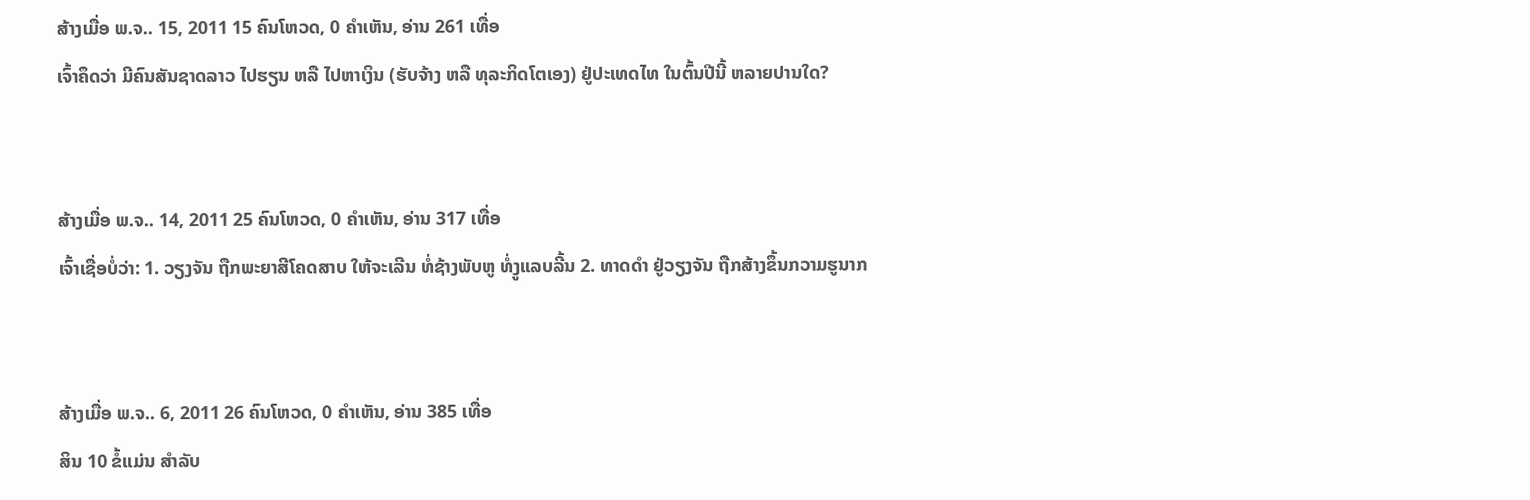ສ້າງເມື່ອ ພ.ຈ.. 15, 2011 15 ຄົນໂຫວດ, 0 ຄຳເຫັນ, ອ່ານ 261 ເທື່ອ
ເຈົ້າຄຶດວ່າ ມີຄົນສັນຊາດລາວ ໄປຮຽນ ຫລື ໄປຫາເງິນ (ຮັບຈ້າງ ຫລື ທຸລະກິດໂຕເອງ) ຢູ່ປະເທດໄທ ໃນຕົ້ນປີນີ້ ຫລາຍປານໃດ?


ສ້າງເມື່ອ ພ.ຈ.. 14, 2011 25 ຄົນໂຫວດ, 0 ຄຳເຫັນ, ອ່ານ 317 ເທື່ອ
ເຈົ້າເຊື່ອບໍ່ວ່າ: 1. ວຽງຈັນ ຖືກພະຍາສີໂຄດສາບ ໃຫ້ຈະເລີນ ທໍ່ຊ້າງພັບຫູ ທໍ່ງູແລບລີ້ນ 2. ທາດດຳ ຢູ່ວຽງຈັນ ຖືກສ້າງຂຶ້ນກວາມຮູນາກ


ສ້າງເມື່ອ ພ.ຈ.. 6, 2011 26 ຄົນໂຫວດ, 0 ຄຳເຫັນ, ອ່ານ 385 ເທື່ອ
ສິນ 10 ຂໍ້ແມ່ນ ສຳລັບ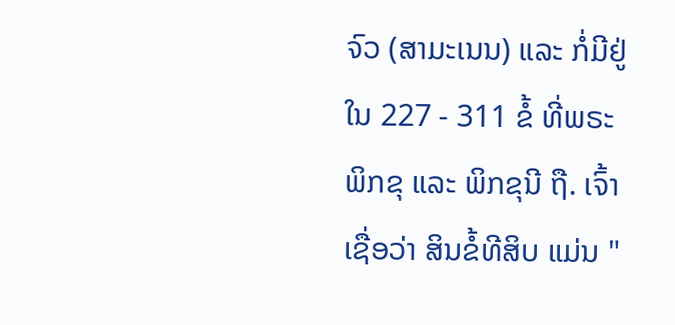ຈົວ (ສາມະເນນ) ແລະ ກໍ່ມີຢູ່ໃນ 227 - 311 ຂໍ້ ທີ່ພຣະພິກຂຸ ແລະ ພິກຂຸນີ ຖື. ເຈົ້າເຊື່ອວ່າ ສິນຂໍ້ທີສິບ ແມ່ນ "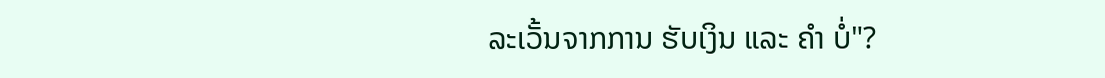ລະເວັ້ນຈາກການ ຮັບເງິນ ແລະ ຄຳ ບໍ່"?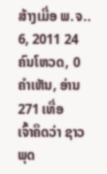ສ້າງເມື່ອ ພ.ຈ.. 6, 2011 24 ຄົນໂຫວດ, 0 ຄຳເຫັນ, ອ່ານ 271 ເທື່ອ
ເຈົ້າຄຶດວ່າ ຊາວພຸດ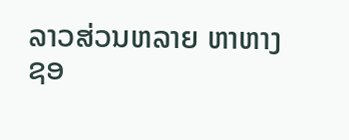ລາວສ່ວນຫລາຍ ຫາຫາງຊອ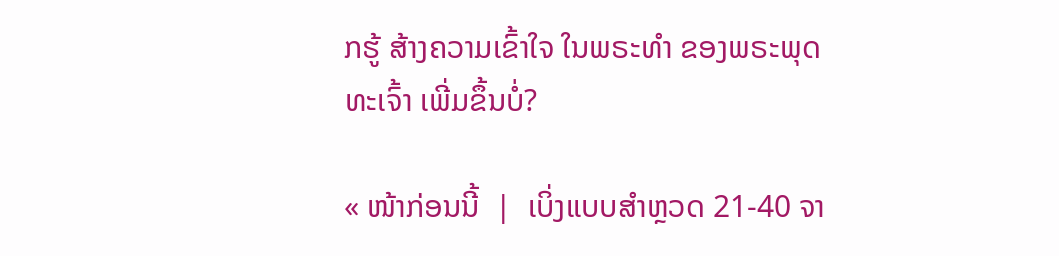ກຮູ້ ສ້າງຄວາມເຂົ້າໃຈ ໃນພຣະທຳ ຂອງພຣະພຸດທະເຈົ້າ ເພີ່ມຂຶ້ນບໍ່?

« ໜ້າກ່ອນນີ້  |  ເບິ່ງແບບສຳຫຼວດ 21-40 ຈາ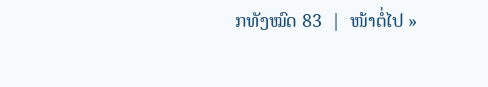ກທັງໝົດ 83  |  ໜ້າຕໍ່ໄປ »